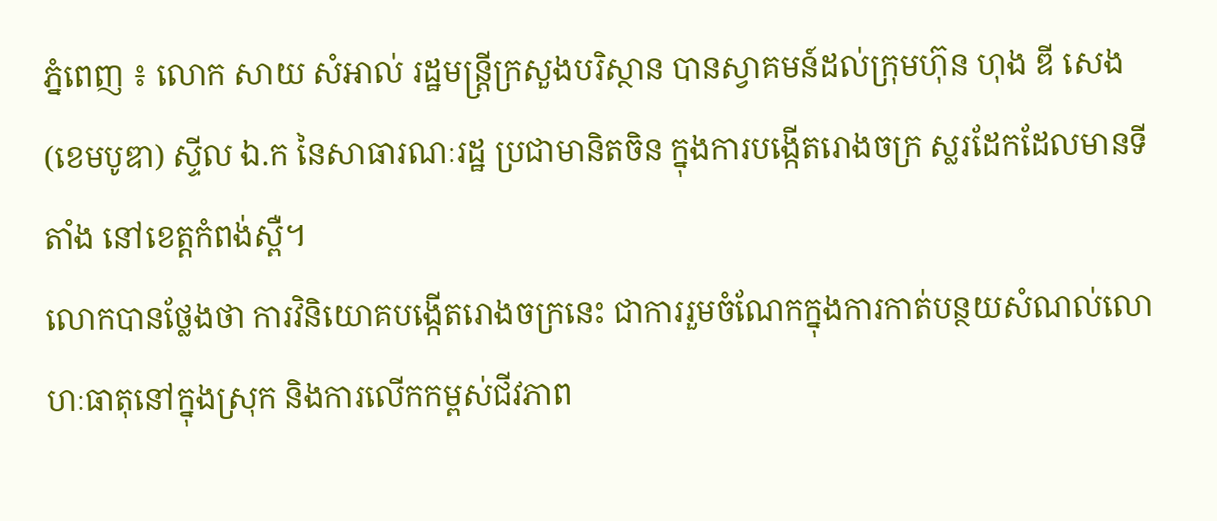ភ្នំពេញ ៖ លោក សាយ សំអាល់ រដ្ឋមន្រ្តីក្រសួងបរិស្ថាន បានស្វាគមន៍ដល់ក្រុមហ៊ុន ហុង ឌី សេង (ខេមបូឌា) ស្ទីល ឯ.ក នៃសាធារណៈរដ្ឋ ប្រជាមានិតចិន ក្នុងការបង្កើតរោងចក្រ ស្លរដែកដែលមានទីតាំង នៅខេត្តកំពង់ស្ពឺ។
លោកបានថ្លែងថា ការវិនិយោគបង្កើតរោងចក្រនេះ ជាការរួមចំណែកក្នុងការកាត់បន្ថយសំណល់លោហៈធាតុនៅក្នុងស្រុក និងការលើកកម្ពស់ជីវភាព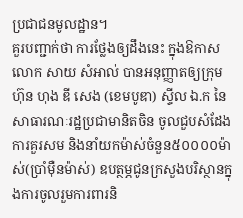ប្រជាជនមូលដ្ឋាន។
គួរបញ្ជាក់ថា ការថ្លែងឲ្យដឹងនេះ ក្នុងឱកាសលោក សាយ សំអាល់ បានអនុញ្ញាតឲ្យក្រុមហ៊ុន ហុង ឌី សេង (ខេមបូឌា) ស្ទីល ឯ.ក នៃសាធារណៈរដ្ឋប្រជាមានិតចិន ចូលជួបសំដែងការគួរសម និងនាំយកម៉ាស់ចំនួន៥០០០០ម៉ាស់(ប្រាំម៉ឺនម៉ាស់) ឧបត្ថម្ភជូនក្រសួងបរិស្ថានក្នុងការចូលរួមការពារនិ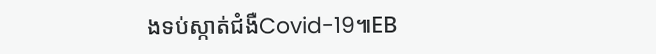ងទប់ស្កាត់ជំងឺCovid-19៕EB